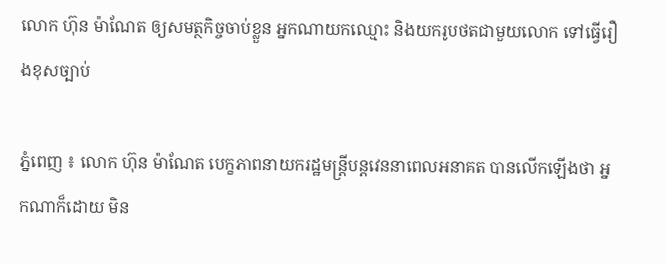លោក ហ៊ុន ម៉ាណែត ឲ្យសមត្ថកិច្ចចាប់ខ្លួន អ្នកណាយកឈ្មោះ និងយករូបថតជាមួយលោក ទៅធ្វើរឿងខុសច្បាប់

ភ្នំពេញ ៖ លោក ហ៊ុន ម៉ាណែត បេក្ខភាពនាយករដ្ឋមន្ត្រីបន្តវេននាពេលអនាគត បានលើកឡើងថា អ្នកណាក៏ដោយ មិន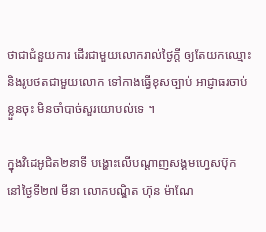ថាជាជំនួយការ ដើរជាមួយលោករាល់ថ្ងៃក្តី ឲ្យតែយកឈ្មោះ និងរូបថតជាមួយលោក ទៅកាងធ្វើខុសច្បាប់ អាជ្ញាធរចាប់ខ្លួនចុះ មិនចាំបាច់សួរយោបល់ទេ ។

ក្នុងវិដេអូជិត២នាទី បង្ហោះលើបណ្ដាញសង្គមហ្វេសប៊ុក នៅថ្ងៃទី២៧ មីនា លោកបណ្ឌិត ហ៊ុន ម៉ាណែ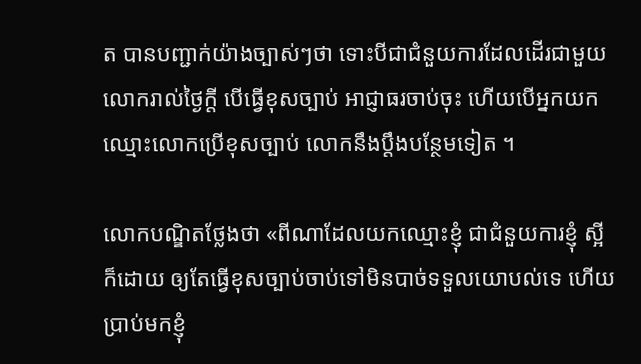ត បានបញ្ជាក់យ៉ាងច្បាស់ៗថា ទោះបីជាជំនួយការដែលដើរជាមួយលោករាល់ថ្ងៃក្តី បើធ្វើខុសច្បាប់ អាជ្ញាធរចាប់ចុះ ហើយបើអ្នកយកឈ្មោះលោកប្រើខុសច្បាប់ លោកនឹងប្តឹងបន្ថែមទៀត ។

លោកបណ្ឌិតថ្លែងថា «ពីណាដែលយកឈ្មោះខ្ញុំ ជាជំនួយការខ្ញុំ ស្អីក៏ដោយ ឲ្យតែធ្វើខុសច្បាប់ចាប់ទៅមិនបាច់ទទួលយោបល់ទេ ហើយប្រាប់មកខ្ញុំ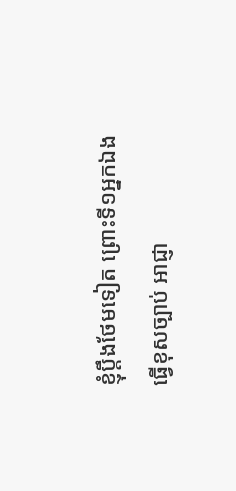ខ្ញុំប្តឹងថែមទៀត ព្រោះទី១អ្នកឯងធ្វើខុសច្បាប់ អាជ្ញា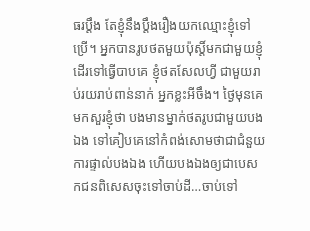ធរប្តឹង តែខ្ញុំនឹងប្តឹងរឿងយកឈ្មោះខ្ញុំទៅប្រើ។ អ្នកបានរូបថតមួយប៉ុស្តិ៍មកជាមួយខ្ញុំ ដើរទៅធ្វើបាបគេ ខ្ញុំថតសែលហ្វី ជាមួយរាប់រយរាប់ពាន់នាក់ អ្នកខ្លះអីចឹង។ ថ្ងៃមុនគេមកសួរខ្ញុំថា បងមានម្នាក់ថតរូបជាមួយបងឯង ទៅគៀបគេនៅកំពង់សោមថាជាជំនួយការផ្ទាល់បងឯង ហើយបងឯងឲ្យជាបេសកជនពិសេសចុះទៅចាប់ដី…ចាប់ទៅ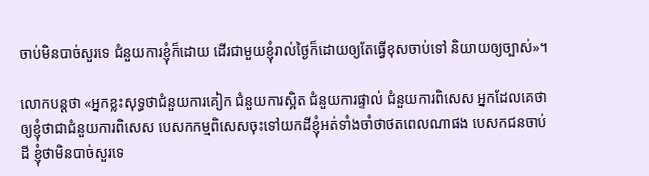ចាប់មិនបាច់សួរទេ ជំនួយការខ្ញុំក៏ដោយ ដើរជាមួយខ្ញុំរាល់ថ្ងៃក៏ដោយឲ្យតែធ្វើខុសចាប់ទៅ និយាយឲ្យច្បាស់»។

លោកបន្តថា «អ្នកខ្លះសុទ្ធថាជំនួយការគៀក ជំនួយការស្អិត ជំនួយការផ្ទាល់ ជំនួយការពិសេស អ្នកដែលគេថាឲ្យខ្ញុំថាជាជំនួយការពិសេស បេសកកម្មពិសេសចុះទៅយកដីខ្ញុំអត់ទាំងចាំថាថតពេលណាផង បេសកជនចាប់ដី ខ្ញុំថាមិនបាច់សួរទេ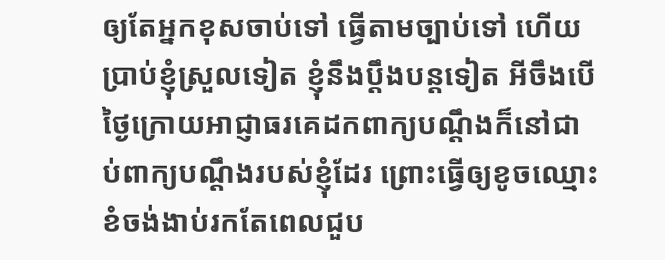ឲ្យតែអ្នកខុសចាប់ទៅ ធ្វើតាមច្បាប់ទៅ ហើយប្រាប់ខ្ញុំស្រួលទៀត ខ្ញុំនឹងប្តឹងបន្តទៀត អីចឹងបើថ្ងៃក្រោយអាជ្ញាធរគេដកពាក្យបណ្តឹងក៏នៅជាប់ពាក្យបណ្តឹងរបស់ខ្ញុំដែរ ព្រោះធ្វើឲ្យខូចឈ្មោះ ខំចង់ងាប់រកតែពេលជួប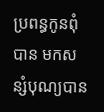ប្រពន្ធកូនពុំបាន មកសន្សំបុណ្យបាន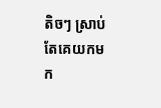តិចៗ ស្រាប់តែគេយកមក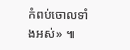កំពប់ចោលទាំងអស់» ៕